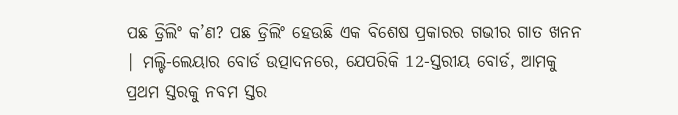ପଛ ଡ୍ରିଲିଂ କ’ଣ? ପଛ ଡ୍ରିଲିଂ ହେଉଛି ଏକ ବିଶେଷ ପ୍ରକାରର ଗଭୀର ଗାତ ଖନନ | ମଲ୍ଟି-ଲେୟାର ବୋର୍ଡ ଉତ୍ପାଦନରେ, ଯେପରିକି 12-ସ୍ତରୀୟ ବୋର୍ଡ, ଆମକୁ ପ୍ରଥମ ସ୍ତରକୁ ନବମ ସ୍ତର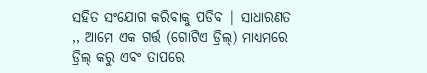ସହିତ ସଂଯୋଗ କରିବାକୁ ପଡିବ | ସାଧାରଣତ ,, ଆମେ ଏକ ଗର୍ତ୍ତ (ଗୋଟିଏ ଡ୍ରିଲ୍) ମାଧ୍ୟମରେ ଡ୍ରିଲ୍ କରୁ ଏବଂ ତାପରେ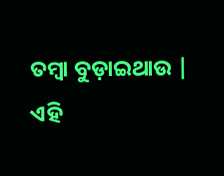ତମ୍ବା ବୁଡ଼ାଇଥାଉ | ଏହି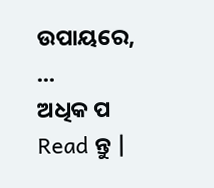ଉପାୟରେ, ...
ଅଧିକ ପ Read ନ୍ତୁ |